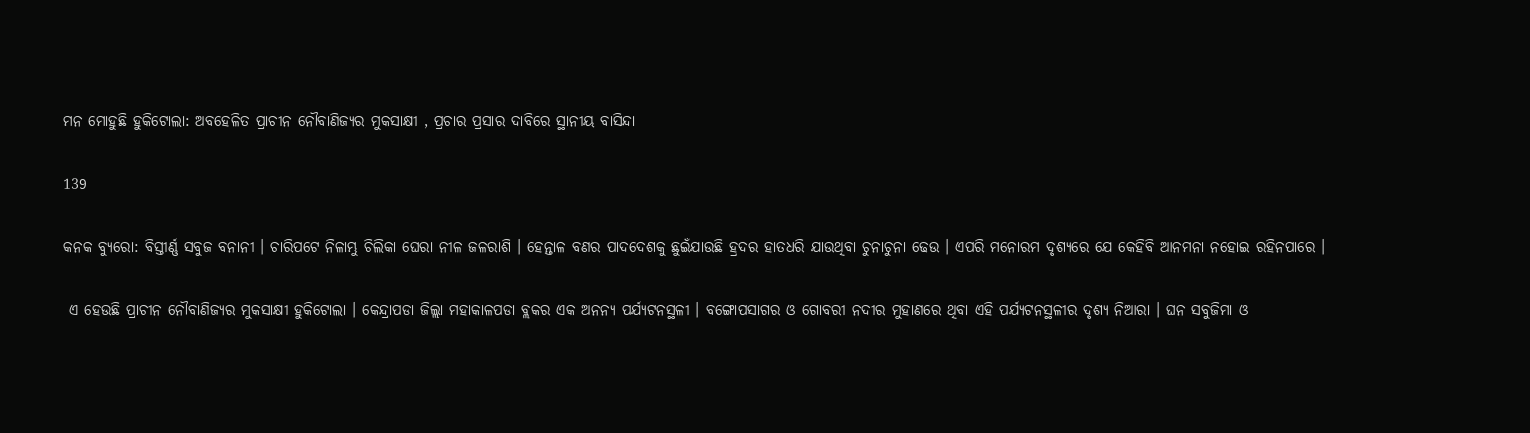ମନ ମୋହୁଛି ହୁକିଟୋଲା: ଅବହେଳିତ ପ୍ରାଚୀନ ନୌବାଣିଜ୍ୟର ମୁକସାକ୍ଷୀ , ପ୍ରଚାର ପ୍ରସାର ଦାବିରେ ସ୍ଥାନୀୟ ବାସିନ୍ଦା

139

କନକ ବ୍ୟୁରୋ: ବିସ୍ତୀର୍ଣ୍ଣ ସବୁଜ ବନାନୀ । ଚାରିପଟେ ନିଳାମ୍ଭୁ ଚିଲିକା ଘେରା ନୀଳ ଜଳରାଶି । ହେନ୍ତାଳ ବଣର ପାଦଦେଶକୁ ଛୁଇଁଯାଉଛି ହ୍ରଦର ହାତଧରି ଯାଉଥିବା ଚୁନାଚୁନା ଢେଉ । ଏପରି ମନୋରମ ଦୃଶ୍ୟରେ ଯେ କେହିବି ଆନମନା ନହୋଇ ରହିନପାରେ ।

 ଏ ହେଉଛି ପ୍ରାଚୀନ ନୌବାଣିଜ୍ୟର ମୁକସାକ୍ଷୀ ହୁକିଟୋଲା । କେନ୍ଦ୍ରାପଡା ଜିଲ୍ଲା ମହାକାଳପଡା ବ୍ଲକର ଏକ ଅନନ୍ୟ ପର୍ଯ୍ୟଟନସ୍ଥଳୀ । ବଙ୍ଗୋପସାଗର ଓ ଗୋବରୀ ନଦୀର ମୁହାଣରେ ଥିବା ଏହି ପର୍ଯ୍ୟଟନସ୍ଥଳୀର ଦୃଶ୍ୟ ନିଆରା । ଘନ ସବୁଜିମା ଓ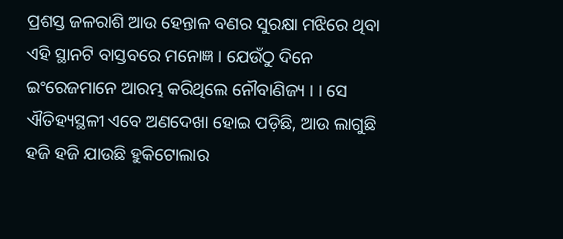ପ୍ରଶସ୍ତ ଜଳରାଶି ଆଉ ହେନ୍ତାଳ ବଣର ସୁରକ୍ଷା ମଝିରେ ଥିବା ଏହି ସ୍ଥାନଟି ବାସ୍ତବରେ ମନୋଜ୍ଞ । ଯେଉଁଠୁ ଦିନେ ଇଂରେଜମାନେ ଆରମ୍ଭ କରିଥିଲେ ନୌବାଣିଜ୍ୟ । । ସେ ଐତିହ୍ୟସ୍ଥଳୀ ଏବେ ଅଣଦେଖା ହୋଇ ପଡ଼ିଛି, ଆଉ ଲାଗୁଛି ହଜି ହଜି ଯାଉଛି ହୁକିଟୋଲାର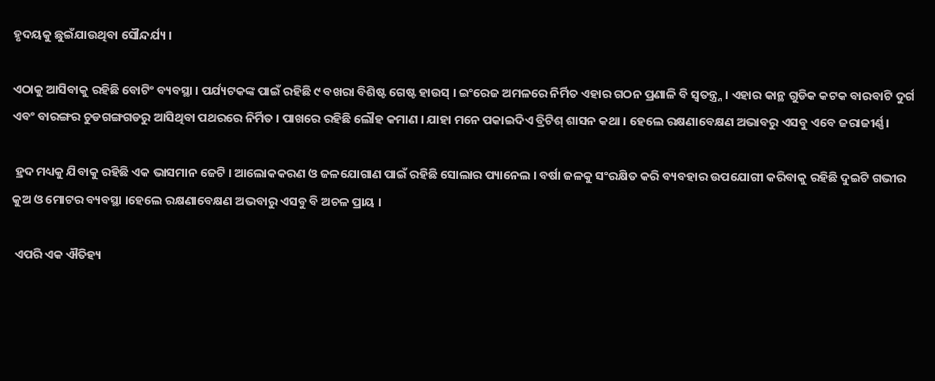ହୃଦୟକୁ ଛୁଇଁଯାଉଥିବା ସୌନ୍ଦର୍ଯ୍ୟ ।

ଏଠାକୁ ଆସିବାକୁ ରହିଛି ବୋଟିଂ ବ୍ୟବସ୍ଥା । ପର୍ଯ୍ୟଟକଙ୍କ ପାଇଁ ରହିଛି ୯ ବଖରା ବିଶିଷ୍ଟ ଗେଷ୍ଟ ହାଉସ୍ । ଇଂରେଜ ଅମଳରେ ନିର୍ମିତ ଏହାର ଗଠନ ପ୍ରଣାଳି ବି ସ୍ୱତନ୍ତ୍ର୍ନ । ଏହାର କାନ୍ଥ ଗୁଡିକ କଟକ ବାରବାଟି ଦୁର୍ଗ ଏବଂ ବାରଙ୍ଗର ଚୁଡଗଙ୍ଗଗଡରୁ ଆସିଥିବା ପଥରରେ ନିର୍ମିତ । ପାଖରେ ରହିଛି ଲୌହ କମାଣ । ଯାହା ମନେ ପକାଇଦିଏ ବ୍ରିଟିଶ୍ ଶାସନ କଥା । ହେଲେ ରକ୍ଷଣାବେକ୍ଷଣ ଅଭାବରୁ ଏସବୁ ଏବେ ଜରାଜୀର୍ଣ୍ଣ।

 ହ୍ରଦ ମଧ୍ୟକୁ ଯିବାକୁ ରହିଛି ଏକ ଭାସମାନ ଜେଟି । ଆଲୋକକରଣ ଓ ଜଳଯୋଗାଣ ପାଇଁ ରହିଛି ସୋଲାର ପ୍ୟାନେଲ । ବର୍ଷା ଜଳକୁ ସଂରକ୍ଷିତ କରି ବ୍ୟବହାର ଉପଯୋଗୀ କରିବାକୁ ରହିଛି ଦୁଇଟି ଗଭୀର କୁଅ ଓ ମୋଟର ବ୍ୟବସ୍ଥା ।ହେଲେ ରକ୍ଷଣାବେକ୍ଷଣ ଅଭବାରୁ ଏସବୁ ବି ଅଚଳ ପ୍ରାୟ ।

 ଏପରି ଏକ ଐତିହ୍ୟ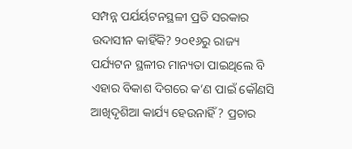ସମ୍ପନ୍ନ ପର୍ଯର୍ୟଟନସ୍ଥଳୀ ପ୍ରତି ସରକାର ଉଦାସୀନ କାହିଁକି? ୨୦୧୬ରୁ ରାଜ୍ୟ ପର୍ଯ୍ୟଟନ ସ୍ଥଳୀର ମାନ୍ୟତା ପାଇଥିଲେ ବି ଏହାର ବିକାଶ ଦିଗରେ କ’ଣ ପାଇଁ କୌଣସି ଆଖିଦୃଶିଆ କାର୍ଯ୍ୟ ହେଉନାହିଁ? ପ୍ରଚାର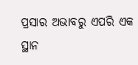ପ୍ରସାର ଅଭାବରୁ ଏପରି ଏକ ସ୍ଥାନ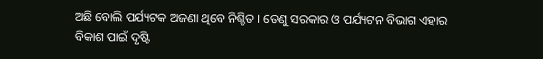ଅଛି ବୋଲି ପର୍ଯ୍ୟଟକ ଅଜଣା ଥିବେ ନିଶ୍ଚିତ । ତେଣୁ ସରକାର ଓ ପର୍ଯ୍ୟଟନ ବିଭାଗ ଏହାର ବିକାଶ ପାଇଁ ଦୃଷ୍ଟି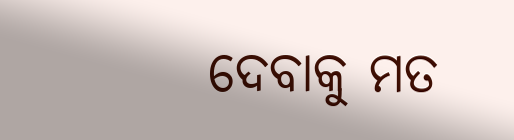ଦେବାକୁ ମତ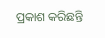ପ୍ରକାଶ କରିଛନ୍ତି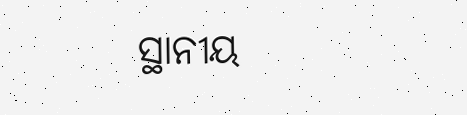ସ୍ଥାନୀୟ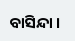ବାସିନ୍ଦା ।